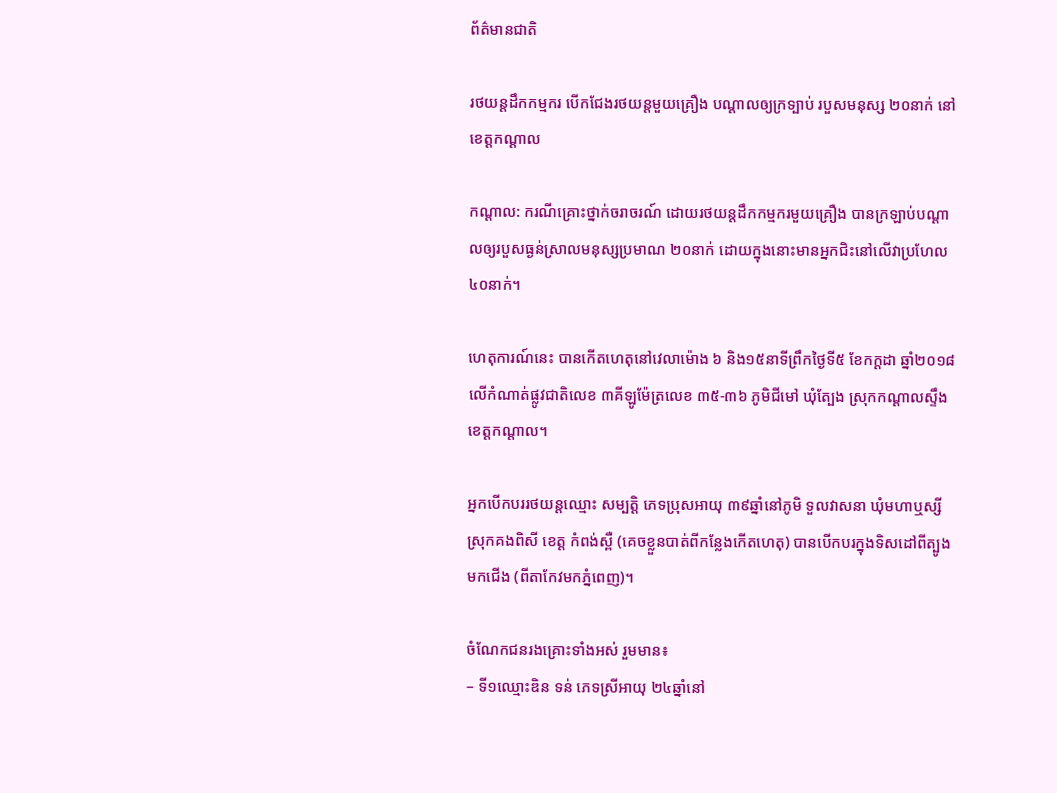ព័ត៌មានជាតិ

រថយន្តដឹកកម្មករ បើកជែងរថយន្តមួយគ្រឿង បណ្ដាលឲ្យក្រទ្បាប់ របួសមនុស្ស ២០នាក់ នៅខេត្តកណ្ដាល

កណ្ដាល: ករណីគ្រោះថ្នាក់ចរាចរណ៍ ដោយរថយន្តដឹកកម្មករមួយគ្រឿង បានក្រឡាប់បណ្ដាលឲ្យរបួសធ្ងន់ស្រាលមនុស្សប្រមាណ ២០នាក់ ដោយក្នុងនោះមានអ្នកជិះនៅលើវាប្រហែល ៤០នាក់។

ហេតុការណ៍នេះ បានកើតហេតុនៅវេលាម៉ោង ៦ និង១៥នាទីព្រឹកថ្ងៃទី៥ ខែកក្ដដា ឆ្នាំ២០១៨ លើកំណាត់ផ្លូវជាតិលេខ ៣គីឡូម៉ែត្រលេខ ៣៥-៣៦ ភូមិជីមៅ ឃុំត្បែង ស្រុកកណ្ដាលស្ទឹង ខេត្តកណ្ដាល។

អ្នកបើកបររថយន្តឈ្មោះ សម្បត្តិ ភេទប្រុសអាយុ ៣៩ឆ្នាំនៅភូមិ ទួលវាសនា ឃុំមហាឬស្សី ស្រុកគងពិសី ខេត្ត កំពង់ស្ពឺ (គេចខ្លួនបាត់ពីកន្លែងកើតហេតុ) បានបើកបរក្នុងទិសដៅពីត្បូងមកជើង (ពីតាកែវមកភ្នំពេញ)។

ចំណែកជនរងគ្រោះទាំងអស់ រួមមាន៖
– ទី១ឈ្មោះឌិន ទន់ ភេទស្រីអាយុ ២៤ឆ្នាំនៅ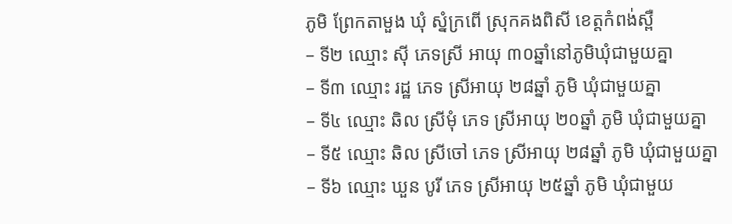ភូមិ ព្រែកតាមួង ឃុំ ស្នំក្រពើ ស្រុកគងពិសី ខេត្តកំពង់ស្ពឺ
– ទី២ ឈ្មោះ ស៊ី ភេទស្រី អាយុ ៣០ឆ្នាំនៅភូមិឃុំជាមួយគ្នា
– ទី៣ ឈ្មោះ រដ្ឋ ភេទ ស្រីអាយុ ២៨ឆ្នាំ ភូមិ ឃុំជាមួយគ្នា
– ទី៤ ឈ្មោះ ឆិល ស្រីមុំ ភេទ ស្រីអាយុ ២០ឆ្នាំ ភូមិ ឃុំជាមួយគ្នា
– ទី៥ ឈ្មោះ ឆិល ស្រីចៅ ភេទ ស្រីអាយុ ២៨ឆ្នាំ ភូមិ ឃុំជាមួយគ្នា
– ទី៦ ឈ្មោះ ឃួន បូរី ភេទ ស្រីអាយុ ២៥ឆ្នាំ ភូមិ ឃុំជាមួយ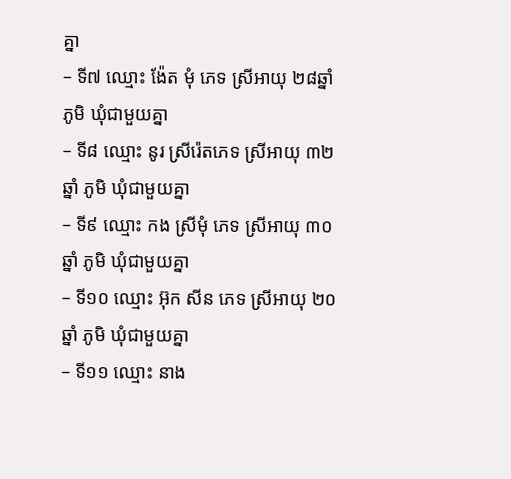គ្នា
– ទី៧ ឈ្មោះ ង៉ែត មុំ ភេទ ស្រីអាយុ ២៨ឆ្នាំ ភូមិ ឃុំជាមួយគ្នា
– ទី៨ ឈ្មោះ នូរ ស្រីរ៉េតភេទ ស្រីអាយុ ៣២ឆ្នាំ ភូមិ ឃុំជាមួយគ្នា
– ទី៩ ឈ្មោះ កង ស្រីមុំ ភេទ ស្រីអាយុ ៣០ឆ្នាំ ភូមិ ឃុំជាមួយគ្នា
– ទី១០ ឈ្មោះ អ៊ុក សីន ភេទ ស្រីអាយុ ២០ឆ្នាំ ភូមិ ឃុំជាមួយគ្នា
– ទី១១ ឈ្មោះ នាង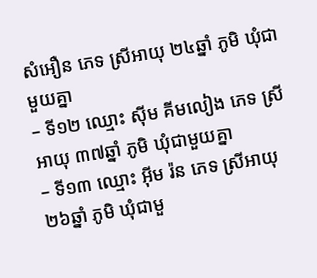សំអឿន ភេទ ស្រីអាយុ ២៤ឆ្នាំ ភូមិ ឃុំជាមួយគ្នា
– ទី១២ ឈ្មោះ ស៊ីម គីមលៀង ភេទ ស្រីអាយុ ៣៧ឆ្នាំ ភូមិ ឃុំជាមួយគ្នា
– ទី១៣ ឈ្មោះ អ៊ីម រ៉ន ភេទ ស្រីអាយុ ២៦ឆ្នាំ ភូមិ ឃុំជាមួ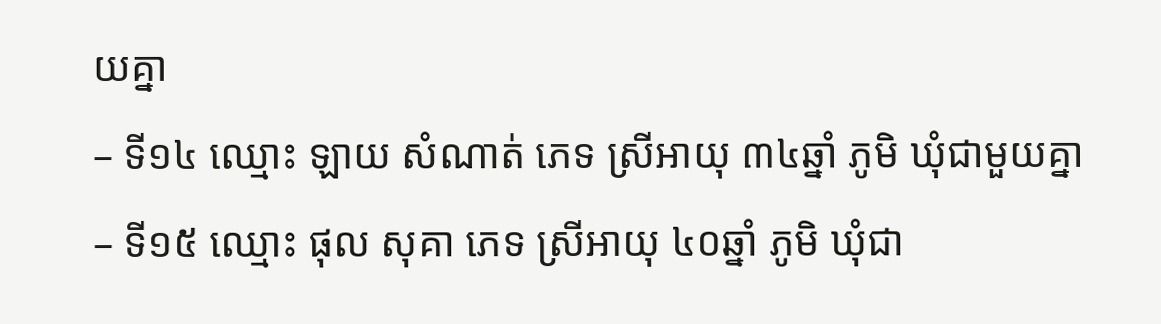យគ្នា
– ទី១៤ ឈ្មោះ ឡាយ សំណាត់ ភេទ ស្រីអាយុ ៣៤ឆ្នាំ ភូមិ ឃុំជាមួយគ្នា
– ទី១៥ ឈ្មោះ ផុល សុគា ភេទ ស្រីអាយុ ៤០ឆ្នាំ ភូមិ ឃុំជា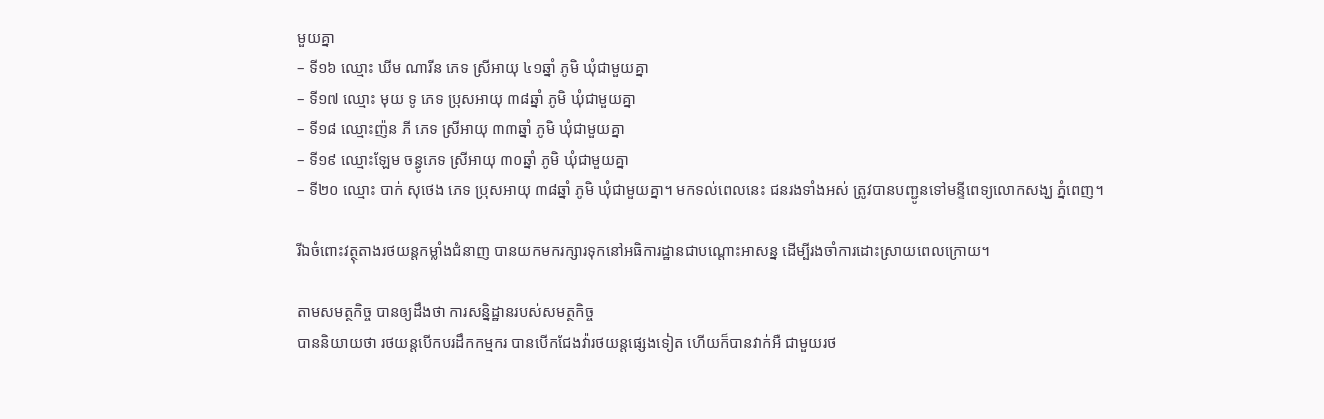មួយគ្នា
– ទី១៦ ឈ្មោះ ឃីម ណារីន ភេទ ស្រីអាយុ ៤១ឆ្នាំ ភូមិ ឃុំជាមួយគ្នា
– ទី១៧ ឈ្មោះ មុយ ទូ ភេទ ប្រុសអាយុ ៣៨ឆ្នាំ ភូមិ ឃុំជាមួយគ្នា
– ទី១៨ ឈ្មោះញ៉ន ភី ភេទ ស្រីអាយុ ៣៣ឆ្នាំ ភូមិ ឃុំជាមួយគ្នា
– ទី១៩ ឈ្មោះឡែម ចន្ធូភេទ ស្រីអាយុ ៣០ឆ្នាំ ភូមិ ឃុំជាមួយគ្នា
– ទី២០ ឈ្មោះ បាក់ សុថេង ភេទ ប្រុសអាយុ ៣៨ឆ្នាំ ភូមិ ឃុំជាមួយគ្នា។ មកទល់ពេលនេះ ជនរងទាំងអស់ ត្រូវបានបញ្ជូនទៅមន្ទីពេទ្យលោកសង្ឃ ភ្នំពេញ។

រីឯចំពោះវត្ថុតាងរថយន្តកម្លាំងជំនាញ បានយកមករក្សារទុកនៅអធិការដ្ឋានជាបណ្ដោះអាសន្ន ដើម្បីរងចាំការដោះស្រាយពេលក្រោយ។

តាមសមត្ថកិច្ច បានឲ្យដឹងថា ការសន្និដ្ឋានរបស់សមត្ថកិច្ច
បាននិយាយថា រថយន្តបើកបរដឹកកម្មករ បានបើកជែងវ៉ារថយន្តផ្សេងទៀត ហើយក៏បានវាក់អឺ ជាមួយរថ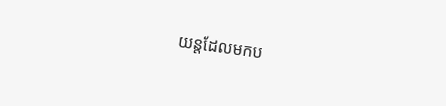យន្តដែលមកប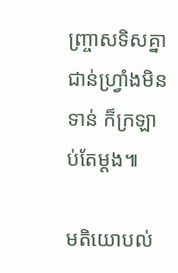ញ្ច្រាសទិសគ្នា ជាន់ហ្វ្រាំងមិនទាន់ ក៏ក្រឡាប់តែម្ដង៕

មតិយោបល់